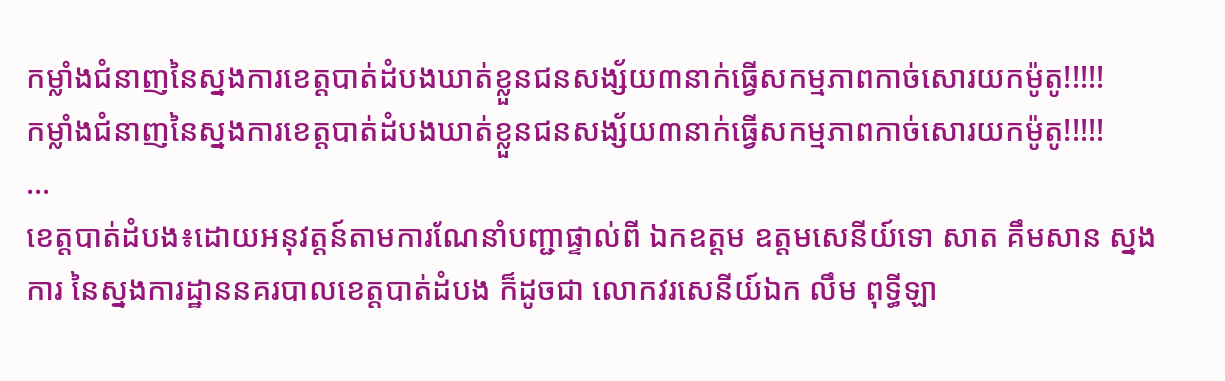កម្លាំងជំនាញនៃស្នងការខេត្តបាត់ដំបងឃាត់ខ្លួនជនសង្ស័យ៣នាក់ធ្វើសកម្មភាពកាច់សោរយកម៉ូតូ!!!!!
កម្លាំងជំនាញនៃស្នងការខេត្តបាត់ដំបងឃាត់ខ្លួនជនសង្ស័យ៣នាក់ធ្វើសកម្មភាពកាច់សោរយកម៉ូតូ!!!!!
...
ខេត្តបាត់ដំបង៖ដោយអនុវត្តន៍តាមការណែនាំបញ្ជាផ្ទាល់ពី ឯកឧត្ដម ឧត្ដមសេនីយ៍ទោ សាត គឹមសាន ស្នងការ នៃស្នងការដ្ឋាននគរបាលខេត្តបាត់ដំបង ក៏ដូចជា លោកវរសេនីយ៍ឯក លឹម ពុទ្ធីឡា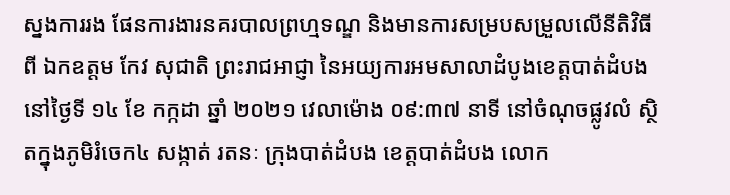ស្នងការរង ផែនការងារនគរបាលព្រហ្មទណ្ឌ និងមានការសម្របសម្រួលលើនីតិវិធីពី ឯកឧត្តម កែវ សុជាតិ ព្រះរាជអាជ្ញា នៃអយ្យការអមសាលាដំបូងខេត្តបាត់ដំបង នៅថ្ងៃទី ១៤ ខែ កក្កដា ឆ្នាំ ២០២១ វេលាម៉ោង ០៩:៣៧ នាទី នៅចំណុចផ្លូវលំ ស្ថិតក្នុងភូមិរំចេក៤ សង្កាត់ រតនៈ ក្រុងបាត់ដំបង ខេត្តបាត់ដំបង លោក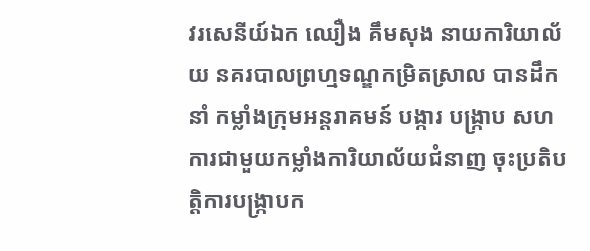វរសេនីយ៍ឯក ឈឿង គឹមសុង នាយការិយាល័យ នគរបាលព្រហ្មទណ្ឌកម្រិតស្រាល បានដឹកនាំ កម្លាំងក្រុមអន្តរាគមន៍ បង្ការ បង្ក្រាប សហការជាមួយកម្លាំងការិយាល័យជំនាញ ចុះប្រតិបត្តិការបង្ក្រាបក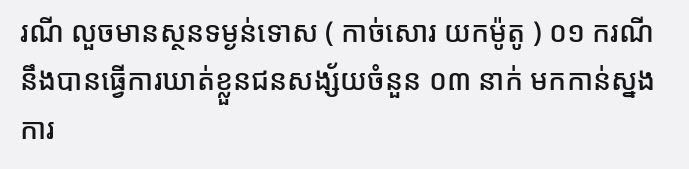រណី លួចមានស្ថនទម្ងន់ទោស ( កាច់សោរ យកម៉ូតូ ) ០១ ករណី នឹងបានធ្វេីការឃាត់ខ្លួនជនសង្ស័យចំនួន ០៣ នាក់ មកកាន់ស្នងការ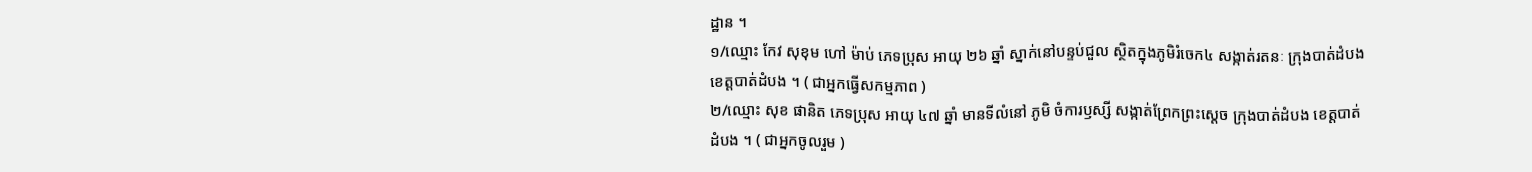ដ្ឋាន ។
១/ឈ្មោះ កែវ សុខុម ហៅ ម៉ាប់ ភេទប្រុស អាយុ ២៦ ឆ្នាំ ស្នាក់នៅបន្ទប់ជួល ស្ថិតក្នុងភូមិរំចេក៤ សង្កាត់រតនៈ ក្រុងបាត់ដំបង ខេត្តបាត់ដំបង ។ ( ជាអ្នកធ្វេីសកម្មភាព )
២/ឈ្មោះ សុខ ផានិត ភេទប្រុស អាយុ ៤៧ ឆ្នាំ មានទីលំនៅ ភូមិ ចំការឫស្សី សង្កាត់ព្រែកព្រះស្តេច ក្រុងបាត់ដំបង ខេត្តបាត់ដំបង ។ ( ជាអ្នកចូលរួម )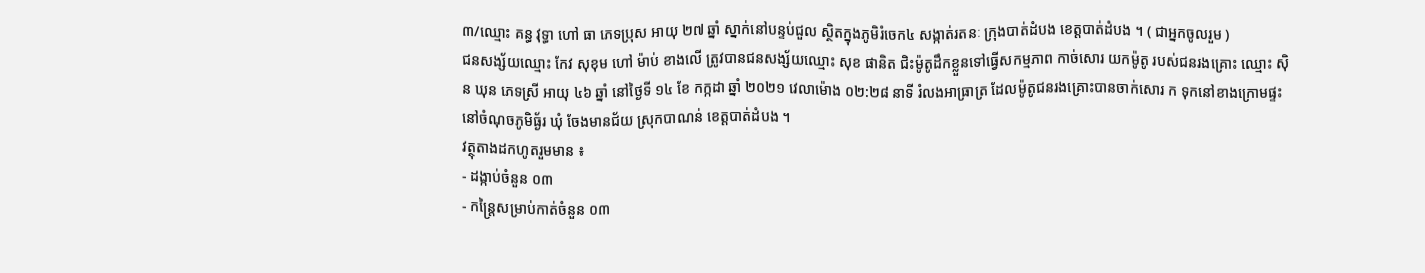៣/ឈ្មោះ គន្ធ វុទ្ធា ហៅ ធា ភេទប្រុស អាយុ ២៧ ឆ្នាំ ស្នាក់នៅបន្ទប់ជួល ស្ថិតក្នុងភូមិរំចេក៤ សង្កាត់រតនៈ ក្រុងបាត់ដំបង ខេត្តបាត់ដំបង ។ ( ជាអ្នកចូលរួម )
ជនសង្ស័យឈ្មោះ កែវ សុខុម ហៅ ម៉ាប់ ខាងលេី ត្រូវបានជនសង្ស័យឈ្មោះ សុខ ផានិត ជិះម៉ូតូដឹកខ្លួនទៅធ្វេីសកម្មភាព កាច់សោរ យកម៉ូតូ របស់ជនរងគ្រោះ ឈ្មោះ ស៊ិន ឃុន ភេទស្រី អាយុ ៤៦ ឆ្នាំ នៅថ្ងៃទី ១៤ ខែ កក្កដា ឆ្នាំ ២០២១ វេលាម៉ោង ០២:២៨ នាទី រំលងអាធ្រាត្រ ដែលម៉ូតូជនរងគ្រោះបានចាក់សោរ ក ទុកនៅខាងក្រោមផ្ទះ នៅចំណុចភូមិធ្ង័រ ឃុំ ចែងមានជ័យ ស្រុកបាណន់ ខេត្តបាត់ដំបង ។
វត្ថុតាងដកហូតរួមមាន ៖
- ដង្កាប់ចំនួន ០៣
- កន្ត្រៃសម្រាប់កាត់ចំនួន ០៣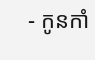- កូនកាំ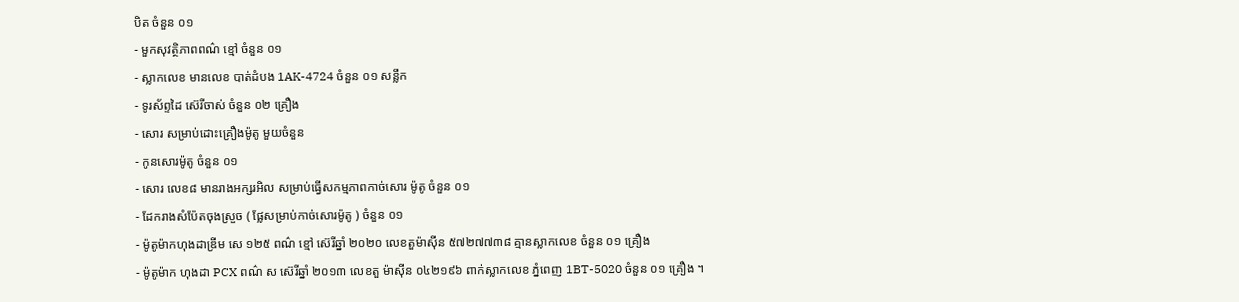បិត ចំនួន ០១
- មួកសុវត្ថិភាពពណ៌ ខ្មៅ ចំនួន ០១
- ស្លាកលេខ មានលេខ បាត់ដំបង 1AK-4724 ចំនួន ០១ សន្លឹក
- ទូរស័ព្ទដៃ ស៊េរីចាស់ ចំនួន ០២ គ្រឿង
- សោរ សម្រាប់ដោះគ្រឿងម៉ូតូ មួយចំនួន
- កូនសោរម៉ូតូ ចំនួន ០១
- សោរ លេខ៨ មានរាងអក្សរអិល សម្រាប់ធ្វេីសកម្មភាពកាច់សោរ ម៉ូតូ ចំនួន ០១
- ដែករាងសំប៉ែតចុងស្រួច ( ផ្លែសម្រាប់កាច់សោរម៉ូតូ ) ចំនួន ០១
- ម៉ូតូម៉ាកហុងដាឌ្រីម សេ ១២៥ ពណ៌ ខ្មៅ ស៊េរីឆ្នាំ ២០២០ លេខតួម៉ាស៊ីន ៥៧២៧៧៣៨ គ្មានស្លាកលេខ ចំនួន ០១ គ្រឿង
- ម៉ូតូម៉ាក ហុងដា PCX ពណ៌ ស ស៊េរីឆ្នាំ ២០១៣ លេខតួ ម៉ាស៊ីន ០៤២១៩៦ ពាក់ស្លាកលេខ ភ្នំពេញ 1BT-5020 ចំនួន ០១ គ្រឿង ។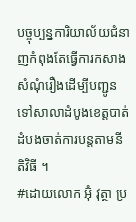បច្ចុប្បន្នការិយាល័យជំនាញកំពុងតែធ្វេីការកសាងសំណុំរឿងដេីម្បីបញ្ជូនទៅសាលាដំបូងខេត្តបាត់ដំបងចាត់ការបន្តតាមនីតិវិធី ។
#ដោយលោក អ៊ុំ វុត្ថា ប្រ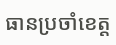ធានប្រចាំខេត្ត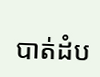បាត់ដំប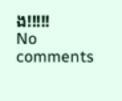ង!!!!!
No comments